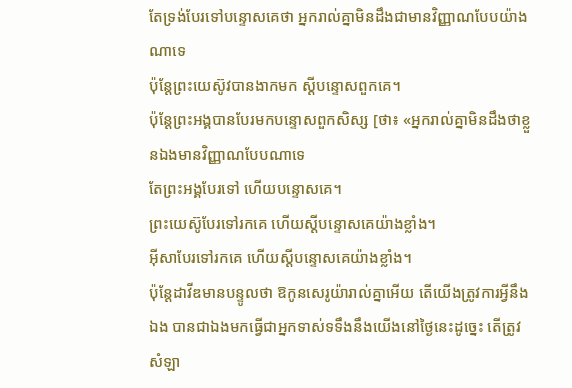តែទ្រង់បែរទៅបន្ទោសគេថា អ្នករាល់គ្នាមិនដឹងជាមានវិញ្ញាណបែបយ៉ាងណាទេ
ប៉ុន្តែព្រះយេស៊ូវបានងាកមក ស្ដីបន្ទោសពួកគេ។
ប៉ុន្ដែព្រះអង្គបានបែរមកបន្ទោសពួកសិស្ស [ថា៖ «អ្នករាល់គ្នាមិនដឹងថាខ្លួនឯងមានវិញ្ញាណបែបណាទេ
តែព្រះអង្គបែរទៅ ហើយបន្ទោសគេ។
ព្រះយេស៊ូបែរទៅរកគេ ហើយស្ដីបន្ទោសគេយ៉ាងខ្លាំង។
អ៊ីសាបែរទៅរកគេ ហើយស្ដីបន្ទោសគេយ៉ាងខ្លាំង។
ប៉ុន្តែដាវីឌមានបន្ទូលថា ឱកូនសេរូយ៉ារាល់គ្នាអើយ តើយើងត្រូវការអ្វីនឹងឯង បានជាឯងមកធ្វើជាអ្នកទាស់ទទឹងនឹងយើងនៅថ្ងៃនេះដូច្នេះ តើត្រូវសំឡា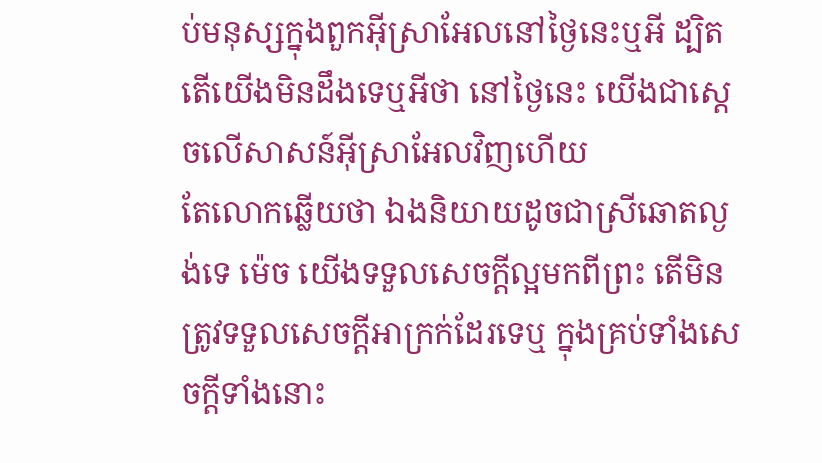ប់មនុស្សក្នុងពួកអ៊ីស្រាអែលនៅថ្ងៃនេះឬអី ដ្បិតតើយើងមិនដឹងទេឬអីថា នៅថ្ងៃនេះ យើងជាស្តេចលើសាសន៍អ៊ីស្រាអែលវិញហើយ
តែលោកឆ្លើយថា ឯងនិយាយដូចជាស្រីឆោតល្ងង់ទេ ម៉េច យើងទទួលសេចក្ដីល្អមកពីព្រះ តើមិនត្រូវទទួលសេចក្ដីអាក្រក់ដែរទេឬ ក្នុងគ្រប់ទាំងសេចក្ដីទាំងនោះ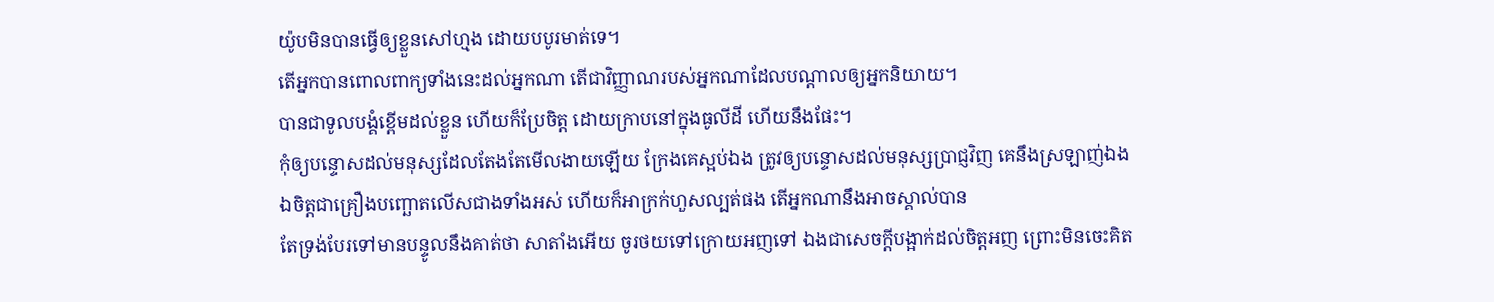យ៉ូបមិនបានធ្វើឲ្យខ្លួនសៅហ្មង ដោយបបូរមាត់ទេ។
តើអ្នកបានពោលពាក្យទាំងនេះដល់អ្នកណា តើជាវិញ្ញាណរបស់អ្នកណាដែលបណ្តាលឲ្យអ្នកនិយាយ។
បានជាទូលបង្គំខ្ពើមដល់ខ្លួន ហើយក៏ប្រែចិត្ត ដោយក្រាបនៅក្នុងធូលីដី ហើយនឹងផែះ។
កុំឲ្យបន្ទោសដល់មនុស្សដែលតែងតែមើលងាយឡើយ ក្រែងគេស្អប់ឯង ត្រូវឲ្យបន្ទោសដល់មនុស្សប្រាជ្ញវិញ គេនឹងស្រឡាញ់ឯង
ឯចិត្តជាគ្រឿងបញ្ឆោតលើសជាងទាំងអស់ ហើយក៏អាក្រក់ហួសល្បត់ផង តើអ្នកណានឹងអាចស្គាល់បាន
តែទ្រង់បែរទៅមានបន្ទូលនឹងគាត់ថា សាតាំងអើយ ចូរថយទៅក្រោយអញទៅ ឯងជាសេចក្ដីបង្អាក់ដល់ចិត្តអញ ព្រោះមិនចេះគិត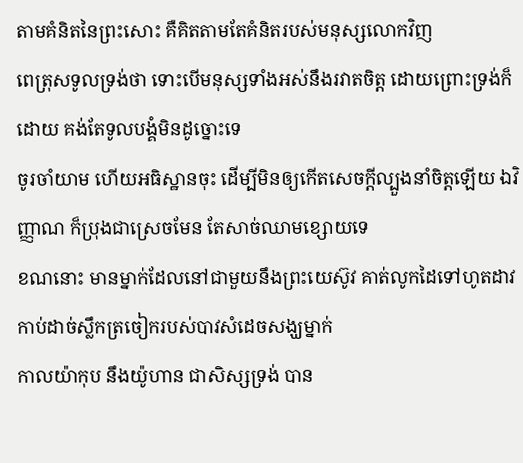តាមគំនិតនៃព្រះសោះ គឺគិតតាមតែគំនិតរបស់មនុស្សលោកវិញ
ពេត្រុសទូលទ្រង់ថា ទោះបើមនុស្សទាំងអស់នឹងរវាតចិត្ត ដោយព្រោះទ្រង់ក៏ដោយ គង់តែទូលបង្គំមិនដូច្នោះទេ
ចូរចាំយាម ហើយអធិស្ឋានចុះ ដើម្បីមិនឲ្យកើតសេចក្ដីល្បួងនាំចិត្តឡើយ ឯវិញ្ញាណ ក៏ប្រុងជាស្រេចមែន តែសាច់ឈាមខ្សោយទេ
ខណនោះ មានម្នាក់ដែលនៅជាមួយនឹងព្រះយេស៊ូវ គាត់លូកដៃទៅហូតដាវ កាប់ដាច់ស្លឹកត្រចៀករបស់បាវសំដេចសង្ឃម្នាក់
កាលយ៉ាកុប នឹងយ៉ូហាន ជាសិស្សទ្រង់ បាន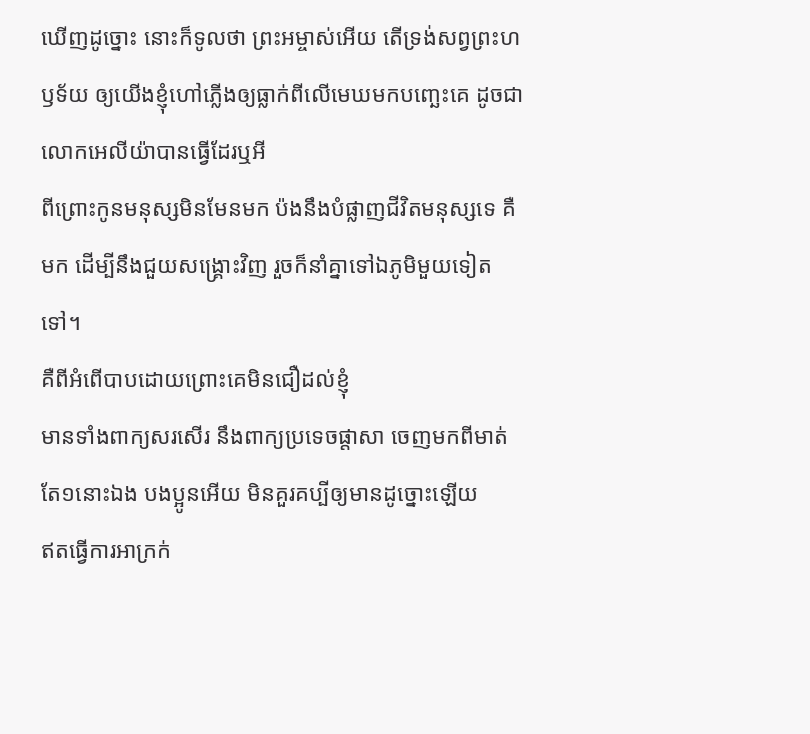ឃើញដូច្នោះ នោះក៏ទូលថា ព្រះអម្ចាស់អើយ តើទ្រង់សព្វព្រះហឫទ័យ ឲ្យយើងខ្ញុំហៅភ្លើងឲ្យធ្លាក់ពីលើមេឃមកបញ្ឆេះគេ ដូចជាលោកអេលីយ៉ាបានធ្វើដែរឬអី
ពីព្រោះកូនមនុស្សមិនមែនមក ប៉ងនឹងបំផ្លាញជីវិតមនុស្សទេ គឺមក ដើម្បីនឹងជួយសង្គ្រោះវិញ រួចក៏នាំគ្នាទៅឯភូមិមួយទៀតទៅ។
គឺពីអំពើបាបដោយព្រោះគេមិនជឿដល់ខ្ញុំ
មានទាំងពាក្យសរសើរ នឹងពាក្យប្រទេចផ្តាសា ចេញមកពីមាត់តែ១នោះឯង បងប្អូនអើយ មិនគួរគប្បីឲ្យមានដូច្នោះឡើយ
ឥតធ្វើការអាក្រក់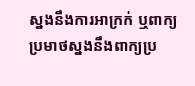ស្នងនឹងការអាក្រក់ ឬពាក្យប្រមាថស្នងនឹងពាក្យប្រ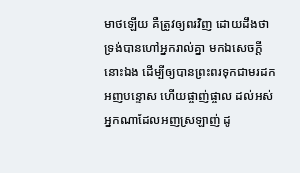មាថឡើយ គឺត្រូវឲ្យពរវិញ ដោយដឹងថា ទ្រង់បានហៅអ្នករាល់គ្នា មកឯសេចក្ដីនោះឯង ដើម្បីឲ្យបានព្រះពរទុកជាមរដក
អញបន្ទោស ហើយផ្ចាញ់ផ្ចាល ដល់អស់អ្នកណាដែលអញស្រឡាញ់ ដូ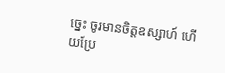ច្នេះ ចូរមានចិត្តឧស្សាហ៍ ហើយប្រែ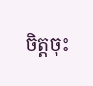ចិត្តចុះ